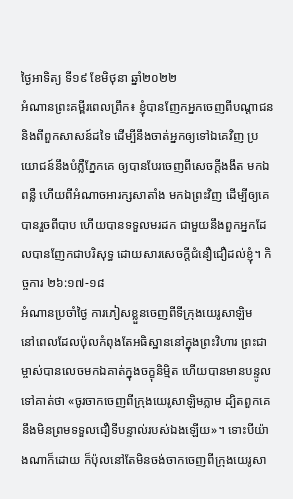ថ្ងៃអាទិត្យ ទី១៩ ខែមិថុនា ឆ្នាំ២០២២
អំណានព្រះគម្ពីរពេលព្រឹក៖ ខ្ញុំបានញែកអ្នកចេញពីបណ្តាជន និងពីពួកសាសន៍ដទៃ ដើម្បីនឹងចាត់អ្នកឲ្យទៅឯគេវិញ ប្រយោជន៍នឹងបំភ្លឺភ្នែកគេ ឲ្យបានបែរចេញពីសេចក្តីងងឹត មកឯពន្លឺ ហើយពីអំណាចអារក្សសាតាំង មកឯព្រះវិញ ដើម្បីឲ្យគេបានរួចពីបាប ហើយបានទទួលមរដក ជាមួយនឹងពួកអ្នកដែលបានញែកជាបរិសុទ្ធ ដោយសារសេចក្តីជំនឿជឿដល់ខ្ញុំ។ កិច្ចការ ២៦:១៧-១៨
អំណានប្រចាំថ្ងៃ ការភៀសខ្លួនចេញពីទីក្រុងយេរូសាឡិម
នៅពេលដែលប៉ុលកំពុងតែអធិស្ឋាននៅក្នុងព្រះវិហារ ព្រះជាម្ចាស់បានលេចមកឯគាត់ក្នុងចក្ខុនិម្មិត ហើយបានមានបន្ទូលទៅគាត់ថា «ចូរចាកចេញពីក្រុងយេរូសាឡិមភ្លាម ដ្បិតពួកគេនឹងមិនព្រមទទួលជឿទីបន្ទាល់របស់ឯងឡើយ»។ ទោះបីយ៉ាងណាក៏ដោយ ក៏ប៉ុលនៅតែមិនចង់ចាកចេញពីក្រុងយេរូសា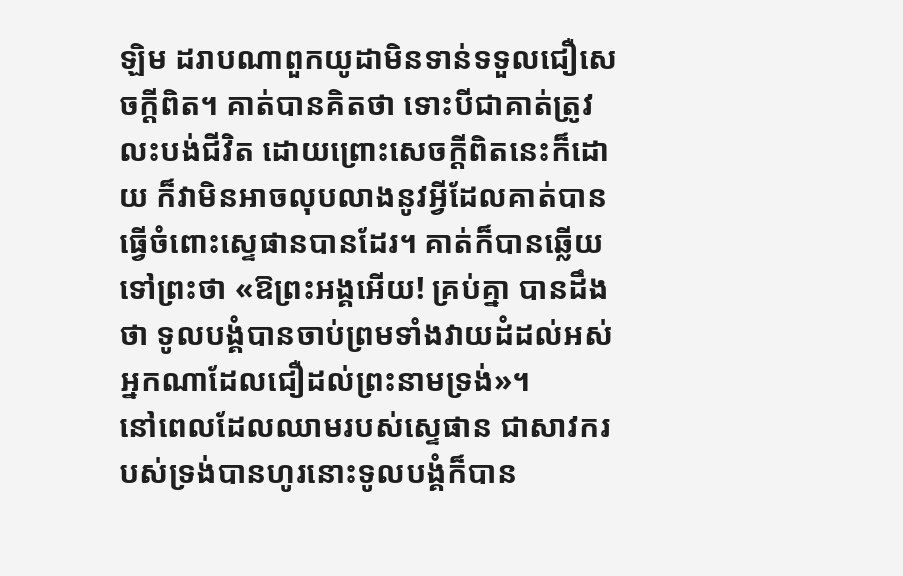ឡិម ដរាបណាពួកយូដាមិនទាន់ទទួលជឿសេចក្តីពិត។ គាត់បានគិតថា ទោះបីជាគាត់ត្រូវលះបង់ជីវិត ដោយព្រោះសេចក្តីពិតនេះក៏ដោយ ក៏វាមិនអាចលុបលាងនូវអ្វីដែលគាត់បានធ្វើចំពោះស្ទេផានបានដែរ។ គាត់ក៏បានឆ្លើយទៅព្រះថា «ឱព្រះអង្គអើយ! គ្រប់គ្នា បានដឹងថា ទូលបង្គំបានចាប់ព្រមទាំងវាយដំដល់អស់អ្នកណាដែលជឿដល់ព្រះនាមទ្រង់»។
នៅពេលដែលឈាមរបស់ស្ទេផាន ជាសាវករបស់ទ្រង់បានហូរនោះទូលបង្គំក៏បាន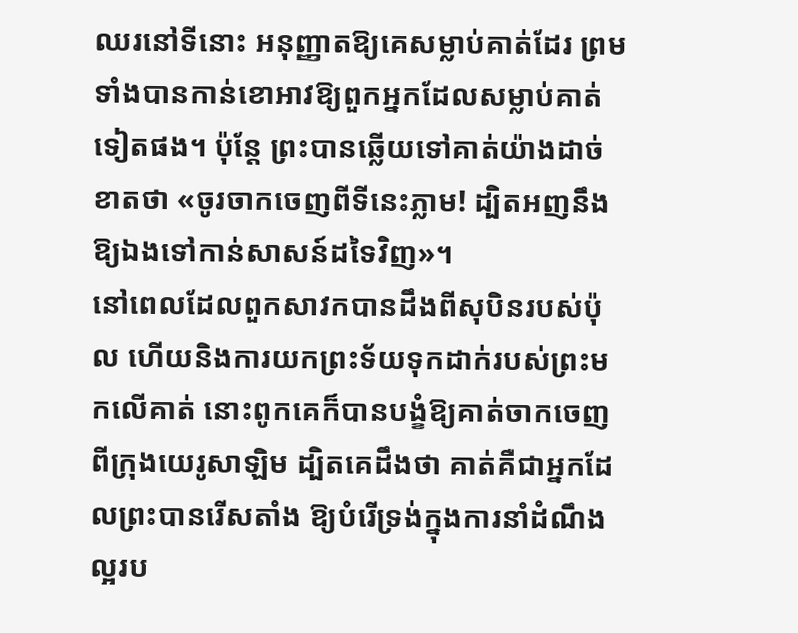ឈរនៅទីនោះ អនុញ្ញាតឱ្យគេសម្លាប់គាត់ដែរ ព្រមទាំងបានកាន់ខោអាវឱ្យពួកអ្នកដែលសម្លាប់គាត់ទៀតផង។ ប៉ុនែ្ត ព្រះបានឆ្លើយទៅគាត់យ៉ាងដាច់ខាតថា «ចូរចាកចេញពីទីនេះភ្លាម! ដ្បិតអញនឹងឱ្យឯងទៅកាន់សាសន៍ដទៃវិញ»។
នៅពេលដែលពួកសាវកបានដឹងពីសុបិនរបស់ប៉ុល ហើយនិងការយកព្រះទ័យទុកដាក់របស់ព្រះមកលើគាត់ នោះពូកគេក៏បានបង្ខំឱ្យគាត់ចាកចេញពីក្រុងយេរូសាឡិម ដ្បិតគេដឹងថា គាត់គឺជាអ្នកដែលព្រះបានរើសតាំង ឱ្យបំរើទ្រង់ក្នុងការនាំដំណឹងល្អរប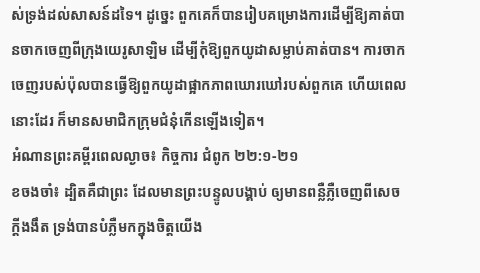ស់ទ្រង់ដល់សាសន៍ដទៃ។ ដូច្នេះ ពួកគេក៏បានរៀបគម្រោងការដើម្បីឱ្យគាត់បានចាកចេញពីក្រុងយេរូសាឡិម ដើម្បីកុំឱ្យពួកយូដាសម្លាប់គាត់បាន។ ការចាកចេញរបស់ប៉ុលបានធ្វើឱ្យពួកយូដាផ្អាកភាពឃោរឃៅរបស់ពួកគេ ហើយពេលនោះដែរ ក៏មានសមាជិកក្រុមជំនុំកើនឡើងទៀត។
អំណានព្រះគម្ពីរពេលល្ងាច៖ កិច្ចការ ជំពូក ២២:១-២១
ខចងចាំ៖ ដ្បិតគឺជាព្រះ ដែលមានព្រះបន្ទូលបង្គាប់ ឲ្យមានពន្លឺភ្លឺចេញពីសេចក្តីងងឹត ទ្រង់បានបំភ្លឺមកក្នុងចិត្តយើង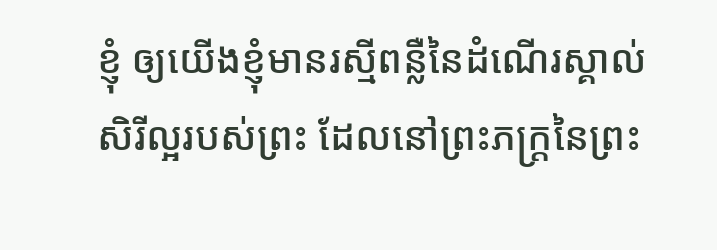ខ្ញុំ ឲ្យយើងខ្ញុំមានរស្មីពន្លឺនៃដំណើរស្គាល់សិរីល្អរបស់ព្រះ ដែលនៅព្រះភក្ត្រនៃព្រះ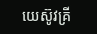យេស៊ូវគ្រី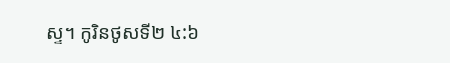ស្ទ។ កូរិនថូសទី២ ៤:៦